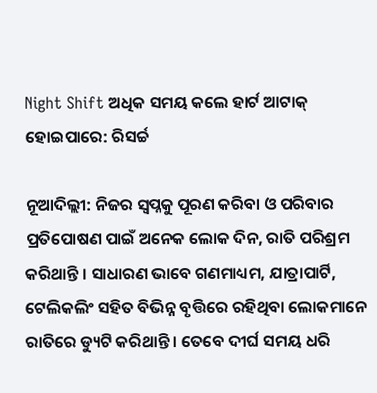Night Shift ଅଧିକ ସମୟ କଲେ ହାର୍ଟ ଆଟାକ୍ ହୋଇପାରେ: ରିସର୍ଚ୍ଚ

ନୂଆଦିଲ୍ଲୀ: ନିଜର ସ୍ୱପ୍ନକୁ ପୂରଣ କରିବା ଓ ପରିବାର ପ୍ରତିପୋଷଣ ପାଇଁ ଅନେକ ଲୋକ ଦିନ, ରାତି ପରିଶ୍ରମ କରିଥାନ୍ତି । ସାଧାରଣ ଭାବେ ଗଣମାଧ୍ୟମ, ଯାତ୍ରାପାର୍ଟି, ଟେଲିକଲିଂ ସହିତ ବିଭିନ୍ନ ବୃତ୍ତିରେ ରହିଥିବା ଲୋକମାନେ ରାତିରେ ଡ୍ୟୁଟି କରିଥାନ୍ତି । ତେବେ ଦୀର୍ଘ ସମୟ ଧରି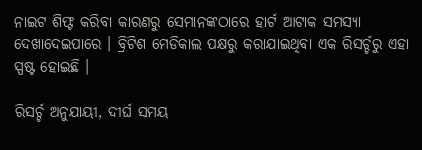ନାଇଟ ଶିଫ୍ଟ କରିବା କାରଣରୁ ସେମାନଙ୍କଠାରେ ହାର୍ଟ ଆଟାକ ସମସ୍ୟା ଦେଖାଦେଇପାରେ । ବ୍ରିଟିଶ ମେଡିକାଲ ପକ୍ଷରୁ କରାଯାଇଥିବା ଏକ ରିସର୍ଚ୍ଚରୁ ଏହା ସ୍ପଷ୍ଟ ହୋଇଛି ।

ରିସର୍ଚ୍ଚ ଅନୁଯାୟୀ, ଦୀର୍ଘ ସମୟ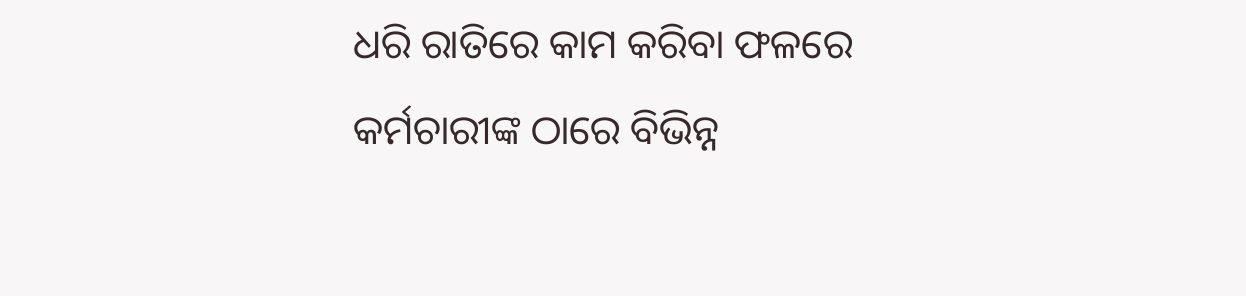ଧରି ରାତିରେ କାମ କରିବା ଫଳରେ କର୍ମଚାରୀଙ୍କ ଠାରେ ବିଭିନ୍ନ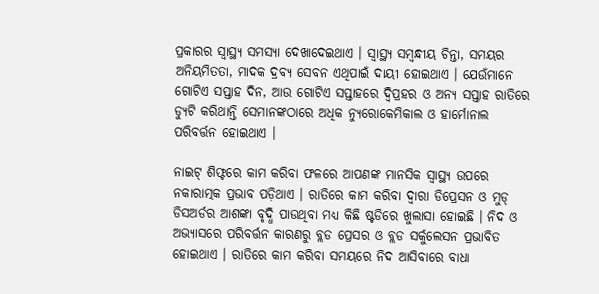ପ୍ରକାରର ସ୍ୱାସ୍ଥ୍ୟ ସମସ୍ୟା ଦେଖାଦେଇଥାଏ । ସ୍ୱାସ୍ଥ୍ୟ ସମ୍ବନ୍ଧୀୟ ଚିନ୍ତା, ସମୟର ଅନିୟମିତତା, ମାଦକ ଦ୍ରବ୍ୟ ସେବନ ଏଥିପାଇଁ ଦାୟୀ ହୋଇଥାଏ । ଯେଉଁମାନେ ଗୋଟିଏ ସପ୍ତାହ ଦିନ, ଆଉ ଗୋଟିଏ ସପ୍ତାହରେ ଦ୍ୱିପ୍ରହର ଓ ଅନ୍ୟ ସପ୍ତାହ ରାତିରେ ଡ୍ୟୁଟି କରିଥାନ୍ତି ସେମାନଙ୍କଠାରେ ଅଧିକ ନ୍ୟୁରୋକେମିକାଲ ଓ ହାର୍ମୋନାଲ ପରିବର୍ତ୍ତନ ହୋଇଥାଏ ।

ନାଇଟ୍ ଶିଫ୍ଟରେ କାମ କରିବା ଫଳରେ ଆପଣଙ୍କ ମାନସିକ ସ୍ୱାସ୍ଥ୍ୟ ଉପରେ ନକାରାତ୍ମକ ପ୍ରଭାବ ପଡ଼ିଥାଏ । ରାତିରେ କାମ କରିବା ଦ୍ୱାରା ଡିପ୍ରେସନ ଓ ମୁଡ୍ ଡିସଅର୍ଡର ଆଶଙ୍କା ବୃଦ୍ଧି ପାଉଥିବା ମଧ୍ୟ କିଛି ଷ୍ଟଡିରେ ଖୁଲାସା ହୋଇଛି । ନିଦ ଓ ଅଭ୍ୟାସରେ ପରିବର୍ତ୍ତନ କାରଣରୁ ବ୍ଲଡ ପ୍ରେସର ଓ ବ୍ଲଡ ସର୍କୁଲେସନ ପ୍ରଭାବିତ ହୋଇଥାଏ । ରାତିରେ କାମ କରିବା ସମୟରେ ନିଦ ଆସିବାରେ ବାଧା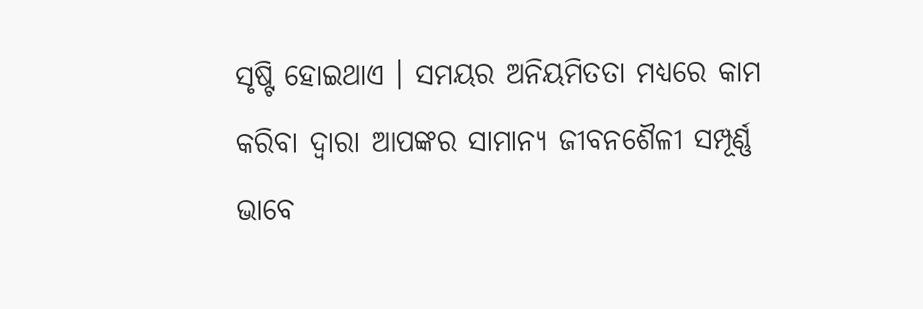ସୃଷ୍ଟି ହୋଇଥାଏ । ସମୟର ଅନିୟମିତତା ମଧ୍ୟରେ କାମ କରିବା ଦ୍ୱାରା ଆପଙ୍କର ସାମାନ୍ୟ ଜୀବନଶୈଳୀ ସମ୍ପୂର୍ଣ୍ଣ ଭାବେ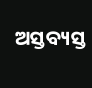ଅସ୍ତବ୍ୟସ୍ତ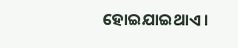ହୋଇଯାଇଥାଏ ।